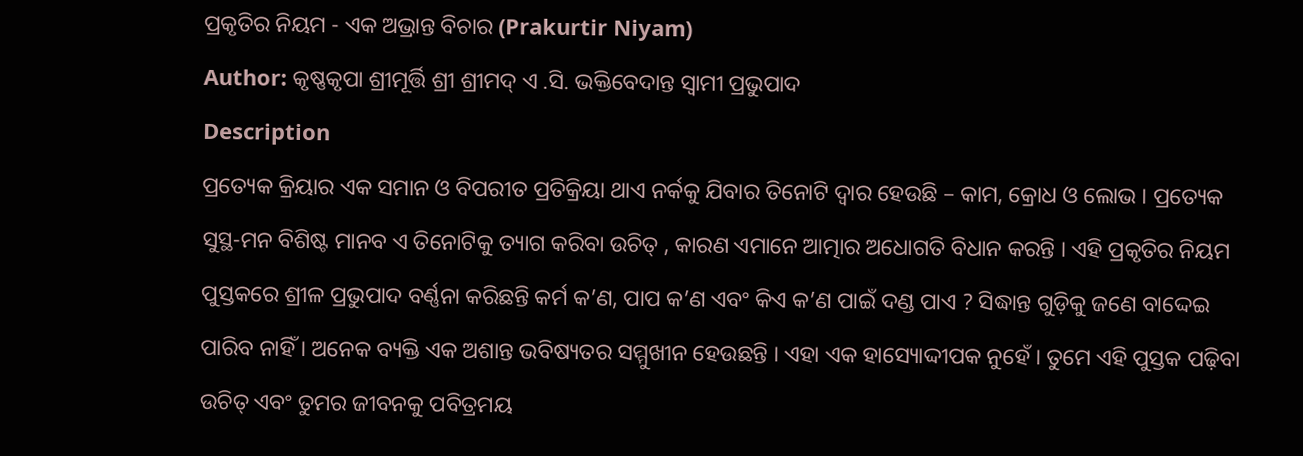ପ୍ରକୃତିର ନିୟମ - ଏକ ଅଭ୍ରାନ୍ତ ବିଚାର (Prakurtir Niyam)
Author: କୃଷ୍ଣକୃପା ଶ୍ରୀମୂର୍ତ୍ତି ଶ୍ରୀ ଶ୍ରୀମଦ୍ ଏ .ସି. ଭକ୍ତିବେଦାନ୍ତ ସ୍ୱାମୀ ପ୍ରଭୁପାଦ
Description
ପ୍ରତ୍ୟେକ କ୍ରିୟାର ଏକ ସମାନ ଓ ବିପରୀତ ପ୍ରତିକ୍ରିୟା ଥାଏ ନର୍କକୁ ଯିବାର ତିନୋଟି ଦ୍ଵାର ହେଉଛି – କାମ, କ୍ରୋଧ ଓ ଲୋଭ । ପ୍ରତ୍ୟେକ ସୁସ୍ଥ-ମନ ବିଶିଷ୍ଟ ମାନବ ଏ ତିନୋଟିକୁ ତ୍ୟାଗ କରିବା ଉଚିତ୍ , କାରଣ ଏମାନେ ଆତ୍ମାର ଅଧୋଗତି ବିଧାନ କରନ୍ତି । ଏହି ପ୍ରକୃତିର ନିୟମ ପୁସ୍ତକରେ ଶ୍ରୀଳ ପ୍ରଭୁପାଦ ବର୍ଣ୍ଣନା କରିଛନ୍ତି କର୍ମ କ’ଣ, ପାପ କ’ଣ ଏବଂ କିଏ କ’ଣ ପାଇଁ ଦଣ୍ଡ ପାଏ ? ସିଦ୍ଧାନ୍ତ ଗୁଡ଼ିକୁ ଜଣେ ବାଦ୍ଦେଇ ପାରିବ ନାହିଁ । ଅନେକ ବ୍ୟକ୍ତି ଏକ ଅଶାନ୍ତ ଭବିଷ୍ୟତର ସମ୍ମୁଖୀନ ହେଉଛନ୍ତି । ଏହା ଏକ ହାସ୍ୟୋଦ୍ଦୀପକ ନୁହେଁ । ତୁମେ ଏହି ପୁସ୍ତକ ପଢ଼ିବା ଉଚିତ୍ ଏବଂ ତୁମର ଜୀବନକୁ ପବିତ୍ରମୟ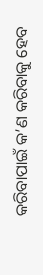କରିବାପାଇଁ କ’ଣ କରିବାକୁ ହେବ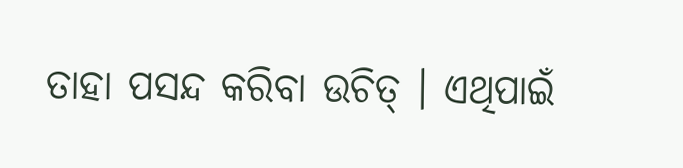ତାହା ପସନ୍ଦ କରିବା ଉଚିତ୍ । ଏଥିପାଇଁ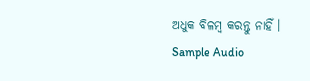ଅଧୁକ ବିଳମ୍ୱ କରନ୍ତୁ ନାହିଁ ।
Sample Audio